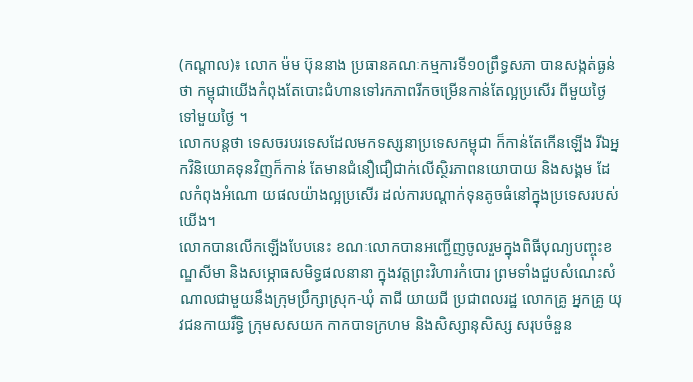(កណ្តាល)៖ លោក ម៉ម ប៊ុននាង ប្រធានគណៈកម្មការទី១០ព្រឹទ្ធសភា បានសង្កត់ធ្ងន់ថា កម្ពុជាយើងកំពុងតែបោះជំហានទៅរកភាពរីកចម្រើនកាន់តែល្អប្រសើរ ពីមួយថ្ងៃទៅមួយថ្ងៃ ។
លោកបន្តថា ទេសចរបរទេសដែលមកទស្សនាប្រទេសកម្ពុជា ក៏កាន់តែកើនឡើង រីឯអ្នកវិនិយោគទុនវិញក៏កាន់ តែមានជំនឿជឿជាក់លើស្ថិរភាពនយោបាយ និងសង្គម ដែលកំពុងអំណោ យផលយ៉ាងល្អប្រសើរ ដល់ការបណ្តាក់ទុនតូចធំនៅក្នុងប្រទេសរបស់យើង។
លោកបានលើកឡើងបែបនេះ ខណៈលោកបានអញ្ជើញចូលរួមក្នុងពិធីបុណ្យបញ្ចុះខណ្ឌសីមា និងសម្ភោធសមិទ្ធផលនានា ក្នុងវត្តព្រះវិហារកំបោរ ព្រមទាំងជួបសំណេះសំណាលជាមួយនឹងក្រុមប្រឹក្សាស្រុក-ឃុំ តាជី យាយជី ប្រជាពលរដ្ឋ លោកគ្រូ អ្នកគ្រូ យុវជនកាយរឹទ្ធិ ក្រុមសសយក កាកបាទក្រហម និងសិស្សានុសិស្ស សរុបចំនួន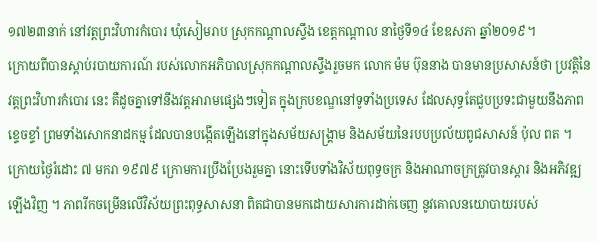១៧២៣នាក់ នៅវត្តព្រះវិហារកំបោរ ឃុំសៀមរាប ស្រុកកណ្តាលស្ទឹង ខេត្តកណ្តាល នាថ្ងៃទី១៤ ខែឧសភា ឆ្នាំ២០១៩។
ក្រោយពីបានស្តាប់របាយការណ៍ របស់លោកអភិបាលស្រុកកណ្តាលស្ទឹងរួចមក លោក ម៉ម ប៊ុននាង បានមានប្រសាសន៍ថា ប្រវត្តិនៃវត្តព្រះវិហារកំបោរ នេះ គឺដូចគ្នាទៅនឹងវត្តអារាមផ្សេងៗទៀត ក្នុងក្របខណ្ឌនៅទូទាំងប្រទេស ដែលសុទ្ធតែជួបប្រទះជាមួយនឹងភាពខ្ទេចខ្ទាំ ព្រមទាំងសោកនាដកម្ម ដែលបានបង្កើតឡើងនៅក្នុងសម័យសង្រ្គាម និងសម័យនៃរបបប្រល័យពូជសាសន៍ ប៉ុល ពត ។
ក្រោយថ្ងៃរំដោះ ៧ មករា ១៩៧៩ ក្រោមការប្រឹងប្រែងរួមគ្នា នោះទើបទាំងវិស័យពុទ្ធចក្រ និងអាណាចក្រត្រូវបានស្តារ និងអភិវឌ្ឍឡើងវិញ ។ ភាពរីកចម្រើនលើវិស័យព្រះពុទ្ធសាសនា ពិតជាបានមកដោយសារការដាក់ចេញ នូវគោលនយោបាយរបស់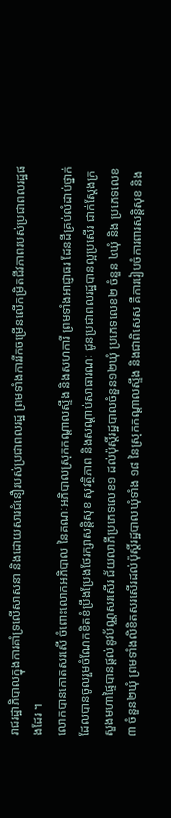រាជរដ្ឋាភិបាលក្នុងការគាំទ្រលើសាសនា និងដោយសារជំនឿរបស់ប្រជាពលរដ្ឋ ព្រមទាំងការរីកចម្រើនលើកម្រិតជីវភាពរបស់ប្រជាពលរដ្ឋផងដែរ ។
លោកបានកោតសរសើ ចំពោះលោកអភិបាល នៃគណៈអភិបាលស្រុកកណ្តាលស្ទឹង និងសហការី ព្រមទាំងអាជ្ញាធរ ដែនដីគ្រប់លំដាប់ថ្នាក់ ដែលបានចូលរួមចំណែកខិតខំប្រឹងប្រែងថែរក្សាសន្តិសុខ សុវត្ថិភាព និងសណ្តាប់សាធារណៈ ជូនប្រជាពលរដ្ឋបានល្អប្រសើរ ជាក់ស្តែងក្រសួងមហាផ្ទៃបានផ្តល់នូវប័ណ្ណសរសើរ ជ័យលាភីប្រភេទលេខ១ ដល់ប៉ុស្តិ៍រដ្ឋបាលចំនួន១២ឃុំ ប្រភេទលេខ២ ចំនួន ៤ឃុំ និង ប្រភេទលេខ៣ ចំនួន២ឃុំ ព្រមទាំងលិខិតសរសើរដល់ប៉ុស្តិ៍រដ្ឋបាលឃុំទាំង ១៨ នៃស្រុកកណ្តាលស្ទឹង និងជាពិសេស គឺការរៀបចំការពារសន្តិសុខ និង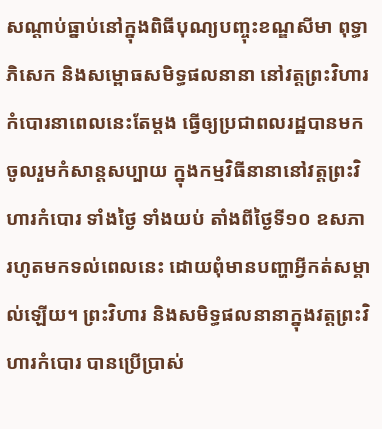សណ្តាប់ធ្នាប់នៅក្នុងពិធីបុណ្យបញ្ចុះខណ្ឌសីមា ពុទ្ធាភិសេក និងសម្ពោធសមិទ្ធផលនានា នៅវត្តព្រះវិហារកំបោរនាពេលនេះតែម្តង ធ្វើឲ្យប្រជាពលរដ្ឋបានមកចូលរួមកំសាន្តសប្បាយ ក្នុងកម្មវិធីនានានៅវត្តព្រះវិហារកំបោរ ទាំងថ្ងៃ ទាំងយប់ តាំងពីថ្ងៃទី១០ ឧសភា រហូតមកទល់ពេលនេះ ដោយពុំមានបញ្ហាអ្វីកត់សម្គាល់ឡើយ។ ព្រះវិហារ និងសមិទ្ធផលនានាក្នុងវត្តព្រះវិហារកំបោរ បានប្រើប្រាស់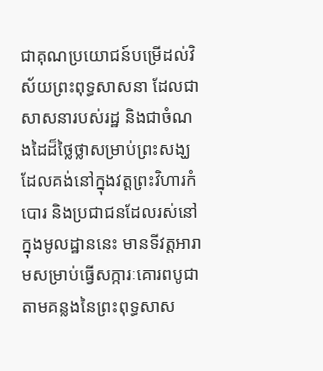ជាគុណប្រយោជន៍បម្រើដល់វិស័យព្រះពុទ្ធសាសនា ដែលជាសាសនារបស់រដ្ឋ និងជាចំណងដៃដ៏ថ្លៃថ្លាសម្រាប់ព្រះសង្ឃ ដែលគង់នៅក្នុងវត្តព្រះវិហារកំបោរ និងប្រជាជនដែលរស់នៅក្នុងមូលដ្ឋាននេះ មានទីវត្តអារាមសម្រាប់ធ្វើសក្ការៈគោរពបូជា តាមគន្លងនៃព្រះពុទ្ធសាស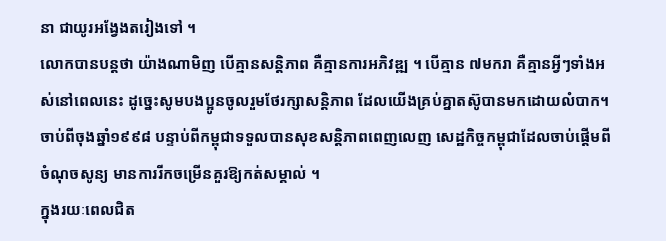នា ជាយូរអង្វែងតរៀងទៅ ។
លោកបានបន្តថា យ៉ាងណាមិញ បើគ្មានសន្តិភាព គឺគ្មានការអភិវឌ្ឍ ។ បើគ្មាន ៧មករា គឺគ្មានអ្វីៗទាំងអស់នៅពេលនេះ ដូច្នេះសូមបងប្អូនចូលរួមថែរក្សាសន្តិភាព ដែលយើងគ្រប់គ្នាតស៊ូបានមកដោយលំបាក។ ចាប់ពីចុងឆ្នាំ១៩៩៨ បន្ទាប់ពីកម្ពុជាទទួលបានសុខសន្តិភាពពេញលេញ សេដ្ឋកិច្ចកម្ពុជាដែលចាប់ផ្តើមពីចំណុចសូន្យ មានការរីកចម្រើនគួរឱ្យកត់សម្គាល់ ។
ក្នុងរយៈពេលជិត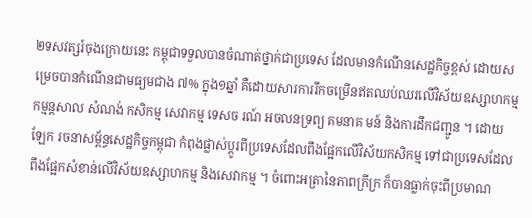២ទសវត្សរ៍ចុងក្រោយនេះ កម្ពុជាទទួលបានចំណាត់ថ្នាក់ជាប្រទេស ដែលមានកំណើនសេដ្ឋកិច្ចខ្ពស់ ដោយសម្រេចបានកំណើនជាមធ្យមជាង ៧% ក្នុង១ឆ្នាំ គឺដោយសារការរីកចម្រើនឥតឈប់ឈរលើវិស័យឧស្សាហកម្ម កម្មន្តសាល សំណង់ កសិកម្ម សេវាកម្ម ទេសច រណ៍ អចលនទ្រព្យ គមនាគ មន៍ និងការដឹកជញ្ជូន ។ ដោយឡែក រចនាសម្ព័ន្ធសេដ្ឋកិច្ចកម្ពុជា កំពុងផ្លាស់ប្តូរពីប្រទេសដែលពឹងផ្អែកលើវិស័យកសិកម្ម ទៅជាប្រទេសដែលពឹងផ្អែកសំខាន់លើវិស័យឧស្សាហកម្ម និងសេវាកម្ម ។ ចំពោះអត្រានៃភាពក្រីក្រ ក៏បានធ្លាក់ចុះពីប្រមាណ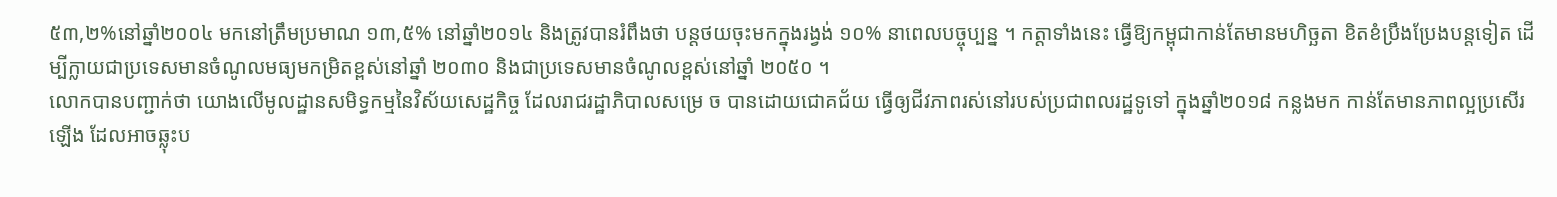៥៣,២%នៅឆ្នាំ២០០៤ មកនៅត្រឹមប្រមាណ ១៣,៥% នៅឆ្នាំ២០១៤ និងត្រូវបានរំពឹងថា បន្តថយចុះមកក្នុងរង្វង់ ១០% នាពេលបច្ចុប្បន្ន ។ កត្តាទាំងនេះ ធ្វើឱ្យកម្ពុជាកាន់តែមានមហិច្ឆតា ខិតខំប្រឹងប្រែងបន្តទៀត ដើម្បីក្លាយជាប្រទេសមានចំណូលមធ្យមកម្រិតខ្ពស់នៅឆ្នាំ ២០៣០ និងជាប្រទេសមានចំណូលខ្ពស់នៅឆ្នាំ ២០៥០ ។
លោកបានបញ្ជាក់ថា យោងលើមូលដ្ឋានសមិទ្ធកម្មនៃវិស័យសេដ្ឋកិច្ច ដែលរាជរដ្ឋាភិបាលសម្រេ ច បានដោយជោគជ័យ ធ្វើឲ្យជីវភាពរស់នៅរបស់ប្រជាពលរដ្ឋទូទៅ ក្នុងឆ្នាំ២០១៨ កន្លងមក កាន់តែមានភាពល្អប្រសើរឡើង ដែលអាចឆ្លុះប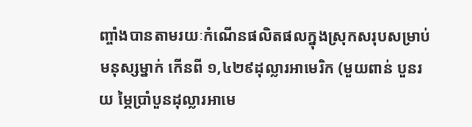ញ្ចាំងបានតាមរយៈកំណើនផលិតផលក្នុងស្រុកសរុបសម្រាប់មនុស្សម្នាក់ កើនពី ១,៤២៩ដុល្លារអាមេរិក (មួយពាន់ បួនរយ ម្ភៃប្រាំបួនដុល្លារអាមេ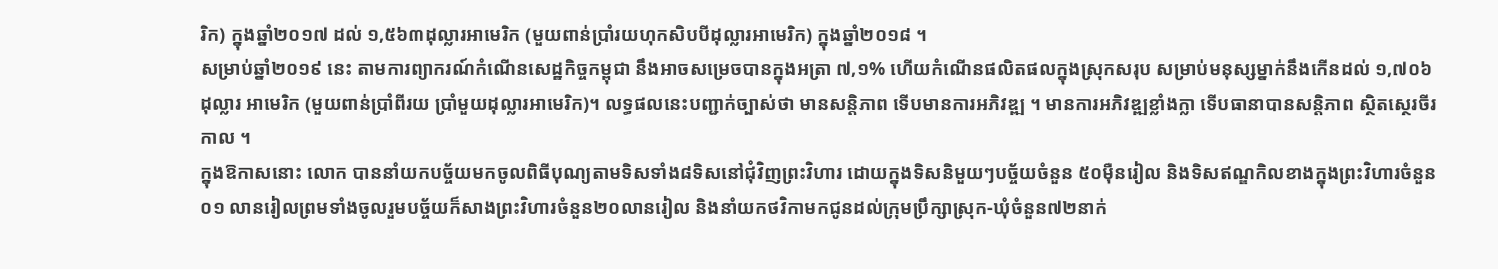រិក) ក្នុងឆ្នាំ២០១៧ ដល់ ១,៥៦៣ដុល្លារអាមេរិក (មួយពាន់ប្រាំរយហុកសិបបីដុល្លារអាមេរិក) ក្នុងឆ្នាំ២០១៨ ។
សម្រាប់ឆ្នាំ២០១៩ នេះ តាមការព្យាករណ៍កំណើនសេដ្ឋកិច្ចកម្ពុជា នឹងអាចសម្រេចបានក្នុងអត្រា ៧,១% ហើយកំណើនផលិតផលក្នុងស្រុកសរុប សម្រាប់មនុស្សម្នាក់នឹងកើនដល់ ១,៧០៦ ដុល្លារ អាមេរិក (មួយពាន់ប្រាំពីរយ ប្រាំមួយដុល្លារអាមេរិក)។ លទ្ធផលនេះបញ្ជាក់ច្បាស់ថា មានសន្តិភាព ទើបមានការអភិវឌ្ឍ ។ មានការអភិវឌ្ឍខ្លាំងក្លា ទើបធានាបានសន្តិភាព ស្ថិតស្ថេរចីរកាល ។
ក្នុងឱកាសនោះ លោក បាននាំយកបច្ច័យមកចូលពិធីបុណ្យតាមទិសទាំង៨ទិសនៅជុំវិញព្រះវិហារ ដោយក្នុងទិសនិមួយៗបច្ច័យចំនួន ៥០ម៉ឺនរៀល និងទិសឥណ្ឌកិលខាងក្នុងព្រះវិហារចំនួន ០១ លានរៀលព្រមទាំងចូលរួមបច្ច័យក៏សាងព្រះវិហារចំនួន២០លានរៀល និងនាំយកថវិកាមកជូនដល់ក្រុមប្រឹក្សាស្រុក-ឃុំចំនួន៧២នាក់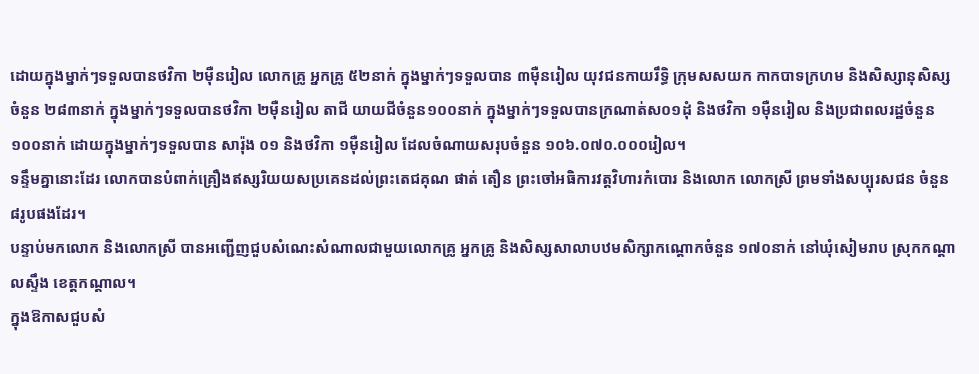ដោយក្នុងម្នាក់ៗទទួលបានថវិកា ២ម៉ឺនរៀល លោកគ្រូ អ្នកគ្រូ ៥២នាក់ ក្នុងម្នាក់ៗទទួលបាន ៣ម៉ឺនរៀល យុវជនកាយរឹទ្ធិ ក្រុមសសយក កាកបាទក្រហម និងសិស្សានុសិស្សចំនួន ២៨៣នាក់ ក្នុងម្នាក់ៗទទួលបានថវិកា ២ម៉ឺនរៀល តាជី យាយជីចំនួន១០០នាក់ ក្នុងម្នាក់ៗទទួលបានក្រណាត់ស០១ដុំ និងថវិកា ១ម៉ឺនរៀល និងប្រជាពលរដ្ឋចំនួន១០០នាក់ ដោយក្នុងម្នាក់ៗទទួលបាន សារ៉ុង ០១ និងថវិកា ១ម៉ឺនរៀល ដែលចំណាយសរុបចំនួន ១០៦.០៧០.០០០រៀល។
ទន្ទឹមគ្នានោះដែរ លោកបានបំពាក់គ្រឿងឥស្សរិយយសប្រគេនដល់ព្រះតេជគុណ ផាត់ តឿន ព្រះចៅអធិការវត្តវិហារកំបោរ និងលោក លោកស្រី ព្រមទាំងសប្បុរសជន ចំនួន៨រូបផងដែរ។
បន្ទាប់មកលោក និងលោកស្រី បានអញ្ជើញជួបសំណេះសំណាលជាមួយលោកគ្រូ អ្នកគ្រូ និងសិស្សសាលាបឋមសិក្សាកណ្តោកចំនួន ១៧០នាក់ នៅឃុំសៀមរាប ស្រុកកណ្តាលស្ទឹង ខេត្តកណ្តាល។
ក្នុងឱកាសជួបសំ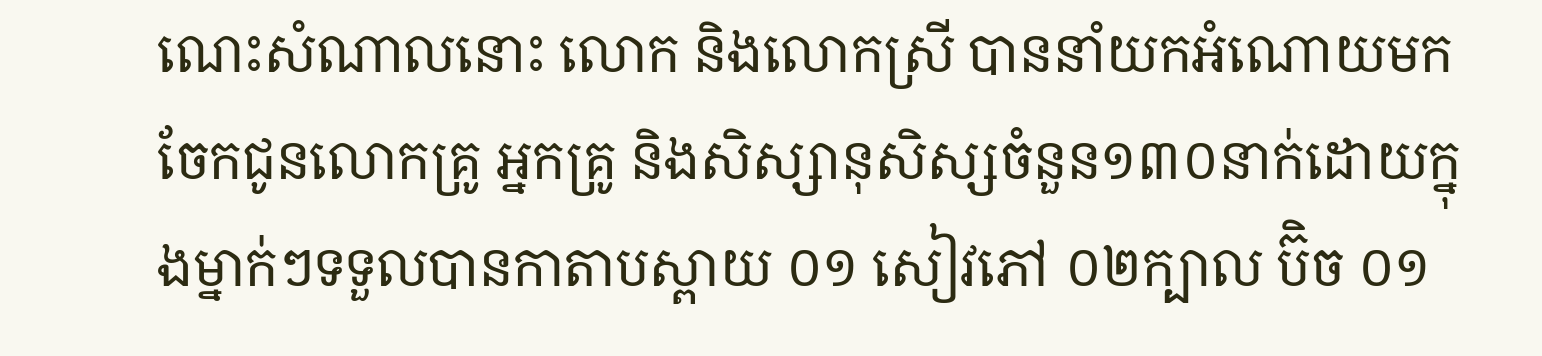ណេះសំណាលនោះ លោក និងលោកស្រី បាននាំយកអំណោយមកចែកជូនលោកគ្រូ អ្នកគ្រូ និងសិស្សានុសិស្សចំនួន១៣០នាក់ដោយក្នុងម្នាក់ៗទទួលបានកាតាបស្ពាយ ០១ សៀវភៅ ០២ក្បាល ប៊ិច ០១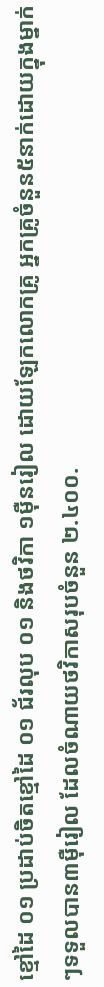ខ្មៅដៃ ០១ ប្រដាប់ចិតខ្មៅដៃ ០១ ជ័រលុប ០១ និងថវិកា ១ម៉ឺនរៀល ដោយឡែកលោកគ្រូ អ្នកគ្រូចំនួន៥នាក់ដោយក្នុងម្នាក់ៗទទួលបាន៣ម៉ឺរៀល ដែលចំណាយថវិកាសរុបចំនួន ២.៤០០.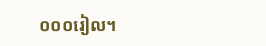០០០រៀល។